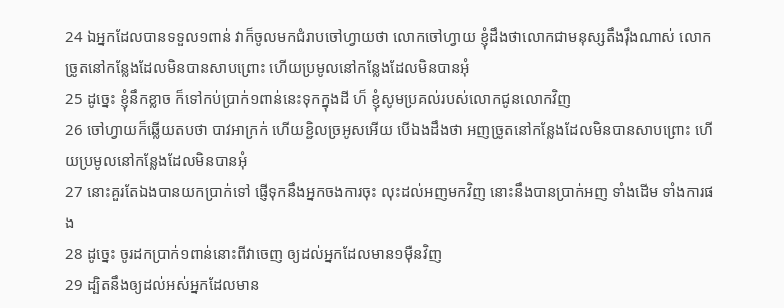24 ឯអ្នកដែលបានទទួល១ពាន់ វាក៏ចូលមកជំរាបចៅហ្វាយថា លោកចៅហ្វាយ ខ្ញុំដឹងថាលោកជាមនុស្សតឹងរ៉ឹងណាស់ លោកច្រូតនៅកន្លែងដែលមិនបានសាបព្រោះ ហើយប្រមូលនៅកន្លែងដែលមិនបានអុំ
25 ដូច្នេះ ខ្ញុំនឹកខ្លាច ក៏ទៅកប់ប្រាក់១ពាន់នេះទុកក្នុងដី ហ៏ ខ្ញុំសូមប្រគល់របស់លោកជូនលោកវិញ
26 ចៅហ្វាយក៏ឆ្លើយតបថា បាវអាក្រក់ ហើយខ្ជិលច្រអូសអើយ បើឯងដឹងថា អញច្រូតនៅកន្លែងដែលមិនបានសាបព្រោះ ហើយប្រមូលនៅកន្លែងដែលមិនបានអុំ
27 នោះគួរតែឯងបានយកប្រាក់ទៅ ផ្ញើទុកនឹងអ្នកចងការចុះ លុះដល់អញមកវិញ នោះនឹងបានប្រាក់អញ ទាំងដើម ទាំងការផង
28 ដូច្នេះ ចូរដកប្រាក់១ពាន់នោះពីវាចេញ ឲ្យដល់អ្នកដែលមាន១ម៉ឺនវិញ
29 ដ្បិតនឹងឲ្យដល់អស់អ្នកដែលមាន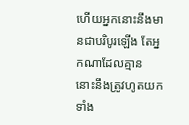ហើយអ្នកនោះនឹងមានជាបរិបូរឡើង តែអ្នកណាដែលគ្មាន នោះនឹងត្រូវហូតយក ទាំង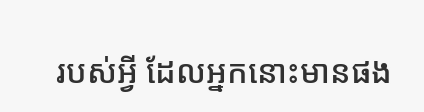របស់អ្វី ដែលអ្នកនោះមានផង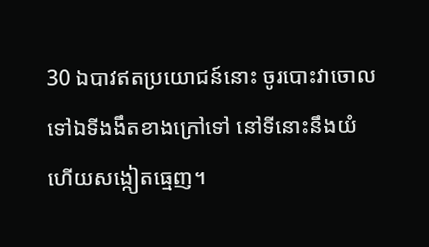30 ឯបាវឥតប្រយោជន៍នោះ ចូរបោះវាចោលទៅឯទីងងឹតខាងក្រៅទៅ នៅទីនោះនឹងយំ ហើយសង្កៀតធ្មេញ។